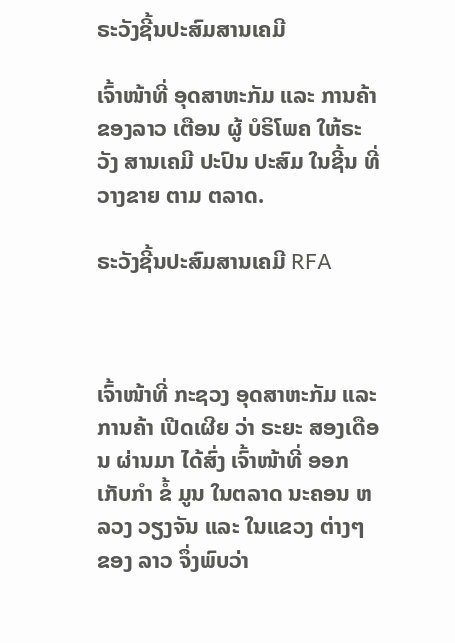ຣະວັງຊີ້ນປະສົມສານເຄມີ

ເຈົ້າໜ້າທີ່ ອຸດສາຫະກັມ ແລະ ການຄ້າ ຂອງລາວ ເຕືອນ ຜູ້ ບໍຣິໂພຄ ໃຫ້ຣະວັງ ສານເຄມີ ປະປົນ ປະສົມ ໃນຊີ້ນ ທີ່ ວາງຂາຍ ຕາມ ຕລາດ.

ຣະວັງຊີ້ນປະສົມສານເຄມີ RFA



ເຈົ້າໜ້າທີ່ ກະຊວງ ອຸດສາຫະກັມ ແລະ ການຄ້າ ເປີດເຜີຍ ວ່າ ຣະຍະ ສອງເດືອນ ຜ່ານມາ ໄດ້ສົ່ງ ເຈົ້າໜ້າທີ່ ອອກເກັບກໍາ ຂໍ້ ມູນ ໃນຕລາດ ນະຄອນ ຫລວງ ວຽງຈັນ ແລະ ໃນແຂວງ ຕ່າງໆ ຂອງ ລາວ ຈຶ່ງພົບວ່າ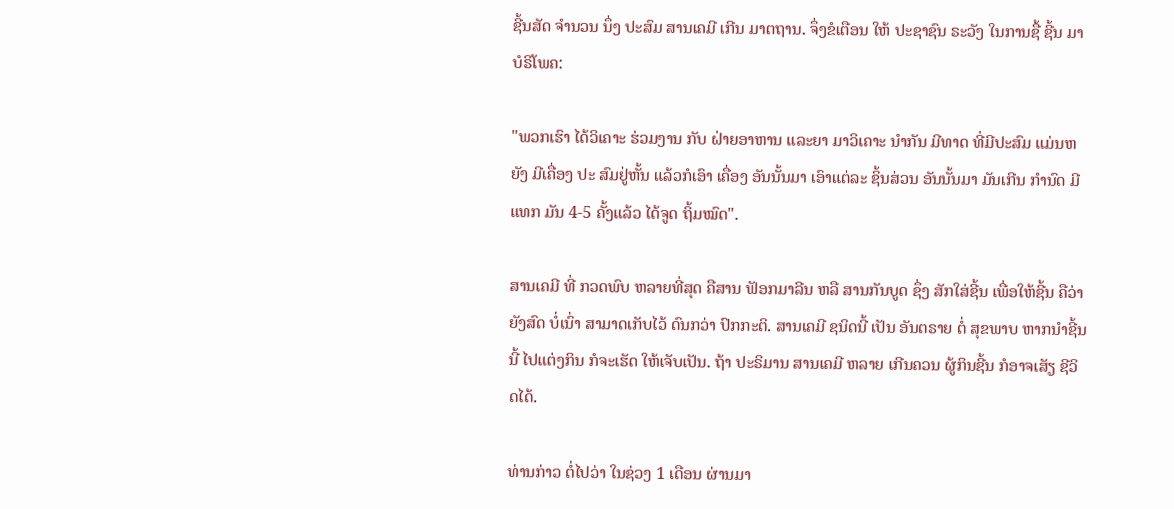ຊີ້ນສັດ ຈໍານວນ ນຶ່ງ ປະສົມ ສານເຄມີ ເກີນ ມາຕຖານ. ຈຶ່ງຂໍເຕືອນ ໃຫ້ ປະຊາຊົນ ຣະວັງ ໃນການຊື້ ຊີ້ນ ມາບໍຣິໂພຄ:

"ພວກເຮົາ ໄດ້ວິເຄາະ ຮ່ວມງານ ກັບ ຝ່າຍອາຫານ ແລະຍາ ມາວິເຄາະ ນໍາກັນ ມີທາດ ທີ່ມີປະສົມ ແມ່ນຫຍັງ ມີເຄື່ອງ ປະ ສົມຢູ່ຫັ້ນ ແລ້ວກໍເອົາ ເຄື່ອງ ອັນນັ້ນມາ ເອົາແຕ່ລະ ຊິ້ນສ່ວນ ອັນນັ້ນມາ ມັນເກີນ ກໍານົດ ມີແທກ ມັນ 4-5 ຄັ້ງແລ້ວ ໄດ້ຈູດ ຖິ້ມໝົດ".

ສານເຄມີ ທີ່ ກວດພົບ ຫລາຍທີ່ສຸດ ຄືສານ ຟັອກມາລີນ ຫລື ສານກັນບູດ ຊຶ່ງ ສັກໃສ່ຊີ້ນ ເພື່ອໃຫ້ຊີ້ນ ຄືວ່າຍັງສົດ ບໍ່ເນົ່າ ສາມາດເກັບໄວ້ ດົນກວ່າ ປົກກະຕິ. ສານເຄມີ ຊນິດນີ້ ເປັນ ອັນຕຣາຍ ຕໍ່ ສຸຂພາບ ຫາກນໍາຊີ້ນ ນີ້ ໄປແຕ່ງກິນ ກໍຈະເຮັດ ໃຫ້ເຈັບເປັນ. ຖ້າ ປະຣິມານ ສານເຄມີ ຫລາຍ ເກີນຄວນ ຜູ້ກິນຊີ້ນ ກໍອາຈເສັຽ ຊີວິດໄດ້.

ທ່ານກ່າວ ຕໍ່ໄປວ່າ ໃນຊ່ວງ 1 ເດືອນ ຜ່ານມາ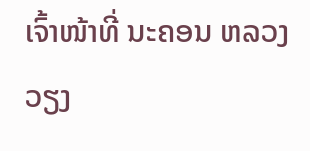ເຈົ້າໜ້າທີ່ ນະຄອນ ຫລວງ ວຽງ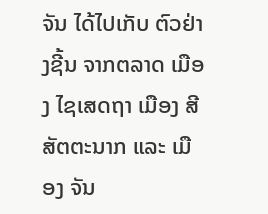ຈັນ ໄດ້ໄປເກັບ ຕົວຢ່າງຊີ້ນ ຈາກຕລາດ ເມືອງ ໄຊເສດຖາ ເມືອງ ສີສັຕຕະນາກ ແລະ ເມືອງ ຈັນ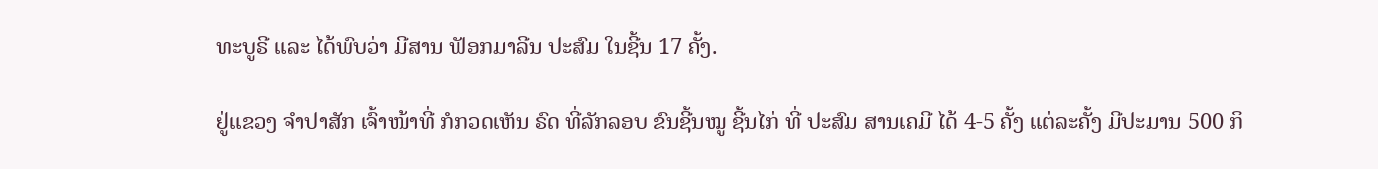ທະບູຣີ ແລະ ໄດ້ພົບວ່າ ມີສານ ຟັອກມາລີນ ປະສົມ ໃນຊີ້ນ 17 ຄັ້ງ.

ຢູ່ແຂວງ ຈໍາປາສັກ ເຈົ້າໜ້າທີ່ ກໍກວດເຫັນ ຣົດ ທີ່ລັກລອບ ຂົນຊີ້ນໝູ ຊີ້ນໄກ່ ທີ່ ປະສົມ ສານເຄມີ ໄດ້ 4-5 ຄັ້ງ ແຕ່ລະຄັ້ງ ມີປະມານ 500 ກິ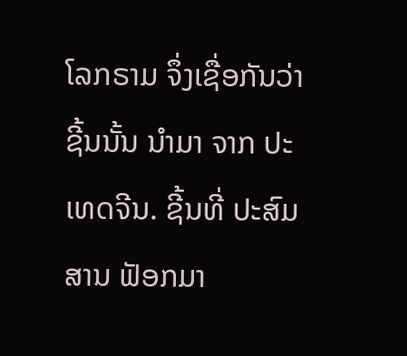ໂລກຣາມ ຈຶ່ງເຊື່ອກັນວ່າ ຊີ້ນນັ້ນ ນໍາມາ ຈາກ ປະເທດຈີນ. ຊີ້ນທີ່ ປະສົມ ສານ ຟັອກມາ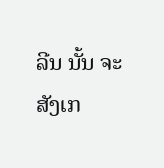ລີນ ນັ້ນ ຈະ ສັງເກ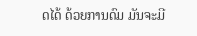ດໄດ້ ດ້ວຍການດົມ ມັນຈະມີ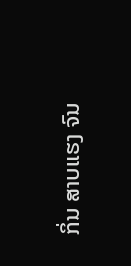ກິ່ນ ສາບແຮງ ຈົນ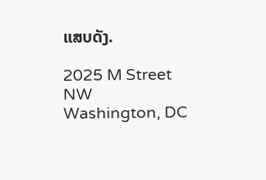ແສບດັງ.

2025 M Street NW
Washington, DC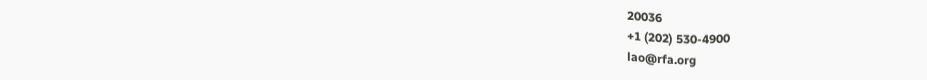20036
+1 (202) 530-4900
lao@rfa.org